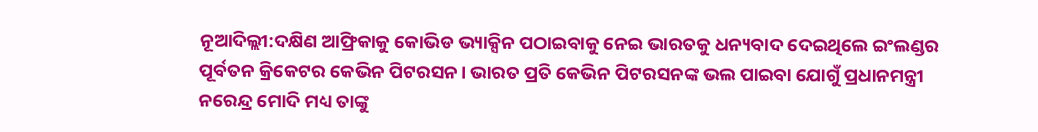ନୂଆଦିଲ୍ଲୀ:ଦକ୍ଷିଣ ଆଫ୍ରିକାକୁ କୋଭିଡ ଭ୍ୟାକ୍ସିନ ପଠାଇବାକୁ ନେଇ ଭାରତକୁ ଧନ୍ୟବାଦ ଦେଇଥିଲେ ଇଂଲଣ୍ଡର ପୂର୍ବତନ କ୍ରିକେଟର କେଭିନ ପିଟରସନ। ଭାରତ ପ୍ରତି କେଭିନ ପିଟରସନଙ୍କ ଭଲ ପାଇବା ଯୋଗୁଁ ପ୍ରଧାନମନ୍ତ୍ରୀ ନରେନ୍ଦ୍ର ମୋଦି ମଧ୍ୟ ତାଙ୍କୁ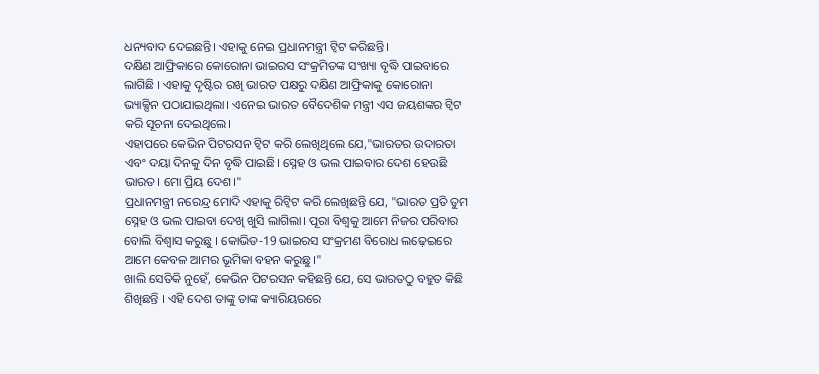ଧନ୍ୟବାଦ ଦେଇଛନ୍ତି। ଏହାକୁ ନେଇ ପ୍ରଧାନମନ୍ତ୍ରୀ ଟ୍ବିଟ କରିଛନ୍ତି।
ଦକ୍ଷିଣ ଆଫ୍ରିକାରେ କୋରୋନା ଭାଇରସ ସଂକ୍ରମିତଙ୍କ ସଂଖ୍ୟା ବୃଦ୍ଧି ପାଇବାରେ ଲାଗିଛି । ଏହାକୁ ଦୃଷ୍ଟିର ରଖି ଭାରତ ପକ୍ଷରୁ ଦକ୍ଷିଣ ଆଫ୍ରିକାକୁ କୋରୋନା ଭ୍ୟାକ୍ସିନ ପଠାଯାଇଥିଲା। ଏନେଇ ଭାରତ ବୈଦେଶିକ ମନ୍ତ୍ରୀ ଏସ ଜୟଶଙ୍କର ଟ୍ବିଟ କରି ସୂଚନା ଦେଇଥିଲେ।
ଏହାପରେ କେଭିନ ପିଟରସନ ଟ୍ବିଟ କରି ଲେଖିଥିଲେ ଯେ,"ଭାରତର ଉଦାରତା ଏବଂ ଦୟା ଦିନକୁ ଦିନ ବୃଦ୍ଧି ପାଇଛି। ସ୍ନେହ ଓ ଭଲ ପାଇବାର ଦେଶ ହେଉଛି ଭାରତ। ମୋ ପ୍ରିୟ ଦେଶ।"
ପ୍ରଧାନମନ୍ତ୍ରୀ ନରେନ୍ଦ୍ର ମୋଦି ଏହାକୁ ରିଟ୍ବିଟ କରି ଲେଖିଛନ୍ତି ଯେ, "ଭାରତ ପ୍ରତି ତୁମ ସ୍ନେହ ଓ ଭଲ ପାଇବା ଦେଖି ଖୁସି ଲାଗିଲା। ପୂରା ବିଶ୍ବକୁ ଆମେ ନିଜର ପରିବାର ବୋଲି ବିଶ୍ବାସ କରୁଛୁ । କୋଭିଡ-19 ଭାଇରସ ସଂକ୍ରମଣ ବିରୋଧ ଲଢ଼େଇରେ ଆମେ କେବଳ ଆମର ଭୂମିକା ବହନ କରୁଛୁ।"
ଖାଲି ସେତିକି ନୁହେଁ, କେଭିନ ପିଟରସନ କହିଛନ୍ତି ଯେ, ସେ ଭାରତଠୁ ବହୁତ କିଛି ଶିଖିଛନ୍ତି । ଏହି ଦେଶ ତାଙ୍କୁ ତାଙ୍କ କ୍ୟାରିୟରରେ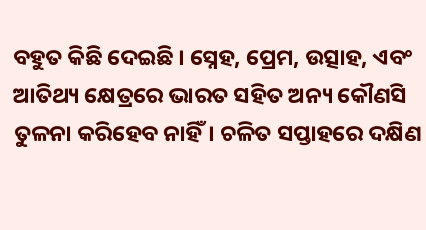ବହୁତ କିଛି ଦେଇଛି । ସ୍ନେହ, ପ୍ରେମ, ଉତ୍ସାହ, ଏବଂ ଆତିଥ୍ୟ କ୍ଷେତ୍ରରେ ଭାରତ ସହିତ ଅନ୍ୟ କୌଣସି ତୁଳନା କରିହେବ ନାହିଁ। ଚଳିତ ସପ୍ତାହରେ ଦକ୍ଷିଣ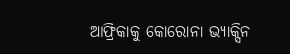ଆଫ୍ରିକାକୁ କୋରୋନା ଭ୍ୟାକ୍ସିନ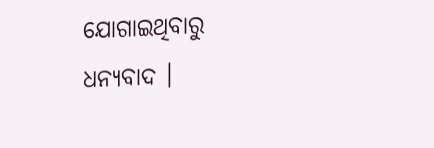ଯୋଗାଇଥିବାରୁ ଧନ୍ୟବାଦ ।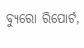ବ୍ୟୁରୋ ରିପୋର୍ଟ,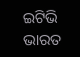ଇଟିଭି ଭାରତ